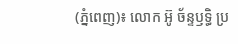(ភ្នំពេញ)៖ លោក អ៊ូ ច័ន្ទឫទ្ធិ ប្រ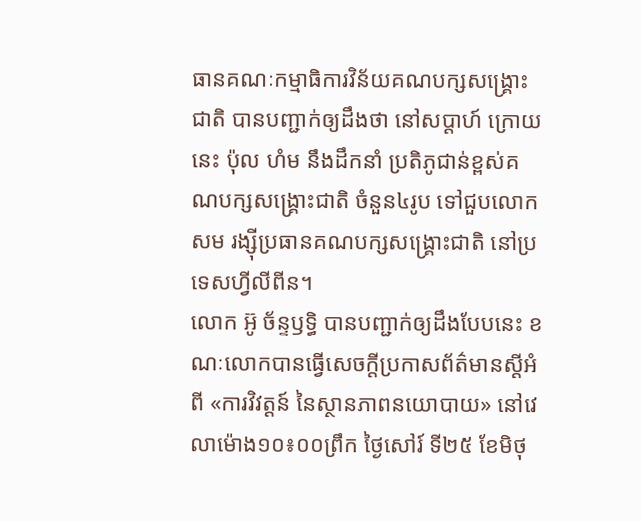ធានគណៈកម្មាធិការវិន័យគណបក្សសង្រ្គោះជាតិ បានបញ្ជាក់ឲ្យដឹងថា នៅសប្តាហ៍ ក្រោយនេះ ប៉ុល ហំម នឹងដឹកនាំ ប្រតិភូជាន់ខ្ពស់គណបក្សសង្គ្រោះជាតិ ចំនួន៤រូប ទៅជួបលោក សម រង្ស៊ីប្រធានគណបក្សសង្រ្គោះជាតិ នៅប្រទេសហ្វីលីពីន។
លោក អ៊ូ ច័ន្ទឫទ្ធិ បានបញ្ជាក់ឲ្យដឹងបែបនេះ ខណៈលោកបានធ្វើសេចក្តីប្រកាសព័ត៌មានស្ដីអំពី «ការវិវត្ដន៍ នៃស្ថានភាពនយោបាយ» នៅវេលាម៉ោង១០៖០០ព្រឹក ថ្ងៃសៅរ៍ ទី២៥ ខែមិថុ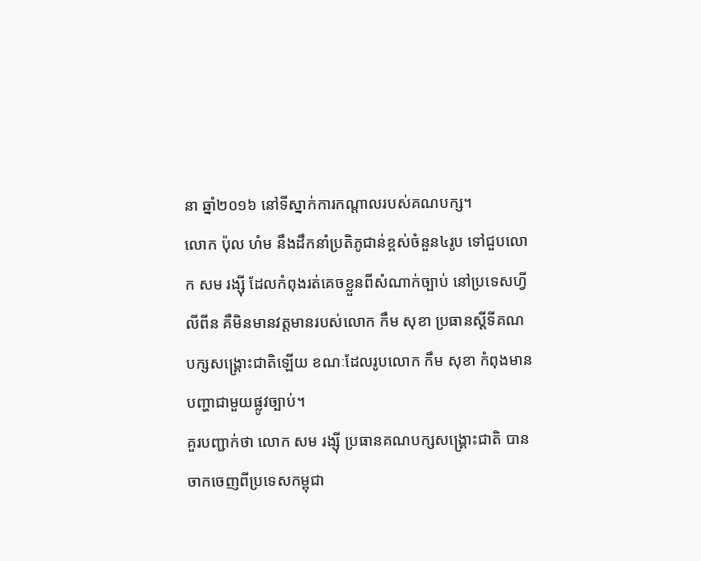នា ឆ្នាំ២០១៦ នៅទីស្នាក់ការកណ្ដាលរបស់គណបក្ស។
លោក ប៉ុល ហំម នឹងដឹកនាំប្រតិភូជាន់ខ្ពស់ចំនួន៤រូប ទៅជួបលោក សម រង្ស៊ី ដែលកំពុងរត់គេចខ្លួនពីសំណាក់ច្បាប់ នៅប្រទេសហ្វីលីពីន គឺមិនមានវត្តមានរបស់លោក កឹម សុខា ប្រធានស្តីទីគណបក្សសង្រ្គោះជាតិឡើយ ខណៈដែលរូបលោក កឹម សុខា កំពុងមានបញ្ហាជាមួយផ្លូវច្បាប់។
គួរបញ្ជាក់ថា លោក សម រង្ស៊ី ប្រធានគណបក្សសង្រ្គោះជាតិ បានចាកចេញពីប្រទេសកម្ពុជា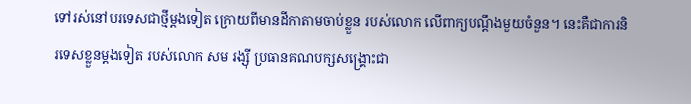ទៅរស់នៅបរទេសជាថ្មីម្តងទៀត ក្រោយពីមានដីកាតាមចាប់ខ្លួន របស់លោក លើពាក្យបណ្តឹងមួយចំនួន។ នេះគឺជាការនិរទេសខ្លួនម្តងទៀត របស់លោក សម រង្ស៊ី ប្រធានគណបក្សសង្រ្គោះជា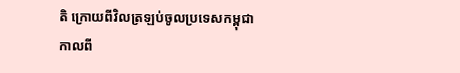តិ ក្រោយពីវិលត្រឡប់ចូលប្រទេសកម្ពុជា កាលពី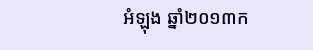អំឡុង ឆ្នាំ២០១៣ក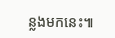ន្លងមកនេះ៕